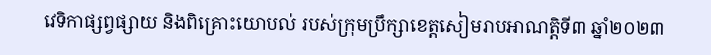វេទិកាផ្សព្វផ្សាយ និងពិគ្រោះយោបល់ របស់ក្រុមប្រឹក្សាខេត្តសៀមរាបអាណត្តិទី៣ ឆ្នាំ២០២៣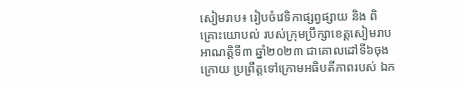សៀមរាប៖ រៀបចំវេទិកាផ្សព្វផ្សាយ និង ពិគ្រោះយោបល់ របស់ក្រុមប្រឹក្សាខេត្តសៀមរាប អាណត្តិទី៣ ឆ្នាំ២០២៣ ជាគោលដៅទី៦ចុងក្រោយ ប្រព្រឹត្តទៅក្រោមអធិបតីភាពរបស់ ឯក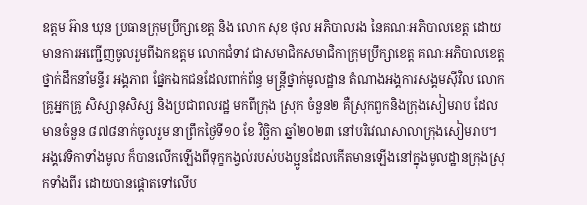ឧត្តម អ៊ាន ឃុន ប្រធានក្រុមប្រឹក្សាខេត្ត និង លោក សុខ ថុល អភិបាលរង នៃគណៈអភិបាលខេត្ត ដោយមានការអញ្ជើញចូលរួមពីឯកឧត្តម លោកជំទាវ ជាសមាជិកសមាជិកាក្រុមប្រឹក្សាខេត្ត គណៈអភិបាលខេត្ត ថ្នាក់ដឹកនាំមន្ទីរ អង្គភាព ផ្នែកឯកជនដែលពាក់ព័ន្ធ មន្រ្តីថ្នាក់មូលដ្ឋាន តំណាងអង្គការសង្គមស៊ីវិល លោកគ្រូអ្នកគ្រូ សិស្សានុសិស្ស និងប្រជាពលរដ្ឋ មកពីក្រុង ស្រុក ចំនួន២ គឺស្រុកពួកនិងក្រុងសៀមរាប ដែលមានចំនួន ៨៧៨នាក់ចូលរួម នាព្រឹកថ្ងៃទី១០ ខែ វិច្ឆិកា ឆ្នាំ២០២៣ នៅបរិវេណសាលាក្រុងសៀមរាប។
អង្គវេទិកាទាំងមូល ក៏បានលើកឡើងពីទុក្ខកង្វល់របស់បងប្អូនដែលកើតមានឡើងនៅក្នុងមូលដ្ឋានក្រុងស្រុកទាំងពីរ ដោយបានផ្តោតទៅលើប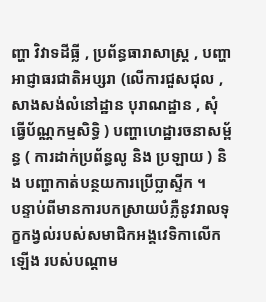ញ្ហា វិវាទដីធ្លី , ប្រព័ន្ធធារាសាស្ត្រ , បញ្ហាអាជ្ញាធរជាតិអប្សរា (លើការជួសជុល ,សាងសង់លំនៅដ្ឋាន បុរាណដ្ឋាន , សុំធ្វើប័ណ្ណកម្មសិទ្ធិ ) បញ្ហាហេដ្ឋារចនាសម្ព័ន្ធ ( ការដាក់ប្រព័ន្ធលូ និង ប្រឡាយ ) និង បញ្ហាកាត់បន្ថយការប្រើប្លាស្ទីក ។
បន្ទាប់ពីមានការបកស្រាយបំភ្លឺនូវរាលទុក្ខកង្វល់របស់សមាជិកអង្គវេទិកាលើកឡើង របស់បណ្តាម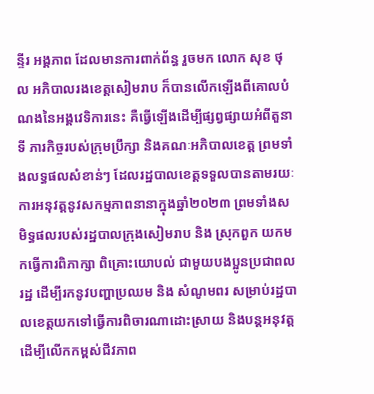ន្ទីរ អង្គភាព ដែលមានការពាក់ព័ន្ធ រួចមក លោក សុខ ថុល អភិបាលរងខេត្តសៀមរាប ក៏បានលើកឡើងពីគោលបំណងនៃអង្គវេទិការនេះ គឺធ្វើឡើងដើម្បីផ្សព្វផ្សាយអំពីតួនាទី ភារកិច្ចរបស់ក្រុមប្រឹក្សា និងគណៈអភិបាលខេត្ត ព្រមទាំងលទ្ធផលសំខាន់ៗ ដែលរដ្ឋបាលខេត្តទទួលបានតាមរយៈការអនុវត្តនូវសកម្មភាពនានាក្នុងឆ្នាំ២០២៣ ព្រមទាំងសមិទ្ធផលរបស់រដ្ឋបាលក្រុងសៀមរាប និង ស្រុកពួក យកមកធ្វើការពិភាក្សា ពិគ្រោះយោបល់ ជាមួយបងប្អូនប្រជាពលរដ្ឋ ដើម្បីរកនូវបញ្ហាប្រឈម និង សំណូមពរ សម្រាប់រដ្ឋបាលខេត្តយកទៅធ្វើការពិចារណាដោះស្រាយ និងបន្តអនុវត្ត ដើម្បីលើកកម្ពស់ជីវភាព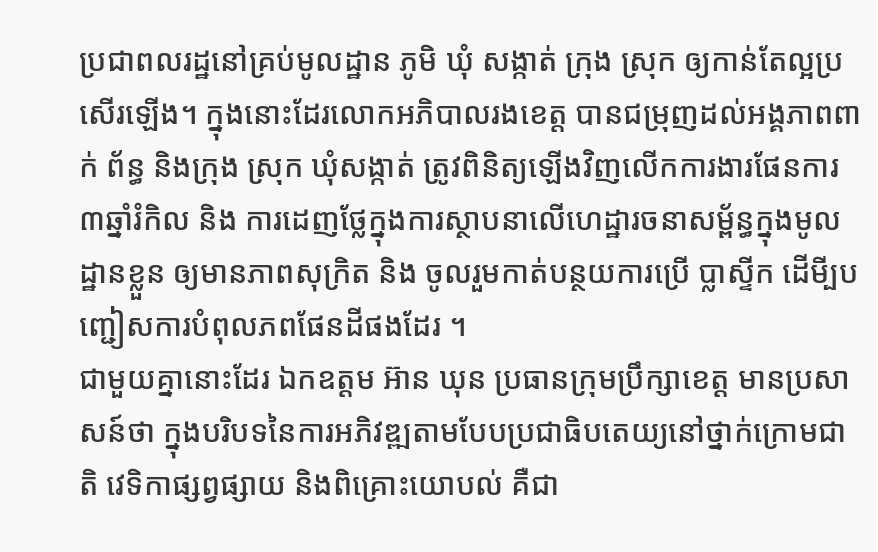ប្រជាពលរដ្ឋនៅគ្រប់មូលដ្ឋាន ភូមិ ឃុំ សង្កាត់ ក្រុង ស្រុក ឲ្យកាន់តែល្អប្រសើរឡើង។ ក្នុងនោះដែរលោកអភិបាលរងខេត្ត បានជម្រុញដល់អង្គភាពពាក់ ព័ន្ធ និងក្រុង ស្រុក ឃុំសង្កាត់ ត្រូវពិនិត្យឡើងវិញលើកការងារផែនការ៣ឆ្នាំរំកិល និង ការដេញថ្លែក្នុងការស្ថាបនាលើហេដ្ឋារចនាសម្ព័ន្ធក្នុងមូលដ្ឋានខ្លួន ឲ្យមានភាពសុក្រិត និង ចូលរួមកាត់បន្ថយការប្រើ ប្លាស្ទីក ដើមី្បបញ្ជៀសការបំពុលភពផែនដីផងដែរ ។
ជាមួយគ្នានោះដែរ ឯកឧត្តម អ៊ាន ឃុន ប្រធានក្រុមប្រឹក្សាខេត្ត មានប្រសាសន៍ថា ក្នុងបរិបទនៃការអភិវឌ្ឍតាមបែបប្រជាធិបតេយ្យនៅថ្នាក់ក្រោមជាតិ វេទិកាផ្សព្វផ្សាយ និងពិគ្រោះយោបល់ គឺជា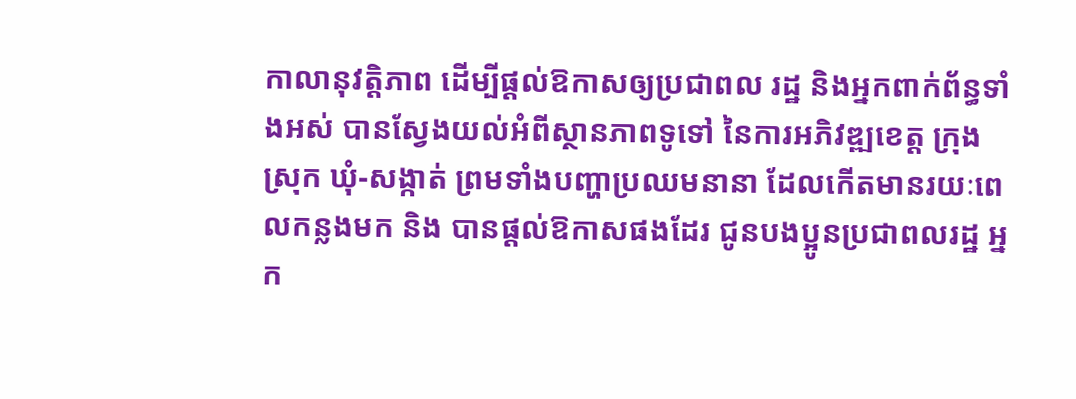កាលានុវត្តិភាព ដើម្បីផ្តល់ឱកាសឲ្យប្រជាពល រដ្ឋ និងអ្នកពាក់ព័ន្ធទាំងអស់ បានស្វែងយល់អំពីស្ថានភាពទូទៅ នៃការអភិវឌ្ឍខេត្ត ក្រុង ស្រុក ឃុំ-សង្កាត់ ព្រមទាំងបញ្ហាប្រឈមនានា ដែលកើតមានរយៈពេលកន្លងមក និង បានផ្តល់ឱកាសផងដែរ ជូនបងប្អូនប្រជាពលរដ្ឋ អ្នក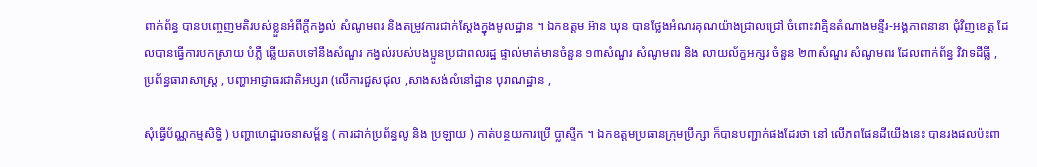ពាក់ព័ន្ធ បានបញ្ចេញមតិរបស់ខ្លួនអំពីក្តីកង្វល់ សំណូមពរ និងតម្រូវការជាក់ស្តែងក្នុងមូលដ្ឋាន ។ ឯកឧត្តម អ៊ាន ឃុន បានថ្លែងអំណរគុណយ៉ាងជ្រាលជ្រៅ ចំពោះវាគ្មិនតំណាងមន្ទីរ-អង្គភាពនានា ជុំវិញខេត្ត ដែលបានធ្វើការបកស្រាយ បំភ្លឺ ឆ្លើយតបទៅនឹងសំណួរ កង្វល់របស់បងប្អូនប្រជាពលរដ្ឋ ផ្ទាល់មាត់មានចំនួន ១៣សំណួរ សំណូមពរ និង លាយល័ក្ខអក្សរ ចំនួន ២៣សំណួរ សំណូមពរ ដែលពាក់ព័ន្ធ វិវាទដីធ្លី , ប្រព័ន្ធធារាសាស្ត្រ , បញ្ហាអាជ្ញាធរជាតិអប្សរា (លើការជួសជុល ,សាងសង់លំនៅដ្ឋាន បុរាណដ្ឋាន ,

សុំធ្វើប័ណ្ណកម្មសិទ្ធិ ) បញ្ហាហេដ្ឋារចនាសម្ព័ន្ធ ( ការដាក់ប្រព័ន្ធលូ និង ប្រឡាយ ) កាត់បន្ថយការប្រើ ប្លាស្ទីក ។ ឯកឧត្តមប្រធានក្រុមប្រឹក្សា ក៏បានបញ្ជាក់ផងដែរថា នៅ លើភពផែនដីយើងនេះ បានរងផលប៉ះពា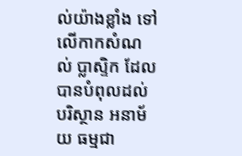ល់យ៉ាងខ្លាំង ទៅលើកាកសំណល់ ប្លាស្ទិក ដែលបានបំពុលដល់បរិស្ថាន អនាម័យ ធម្មជា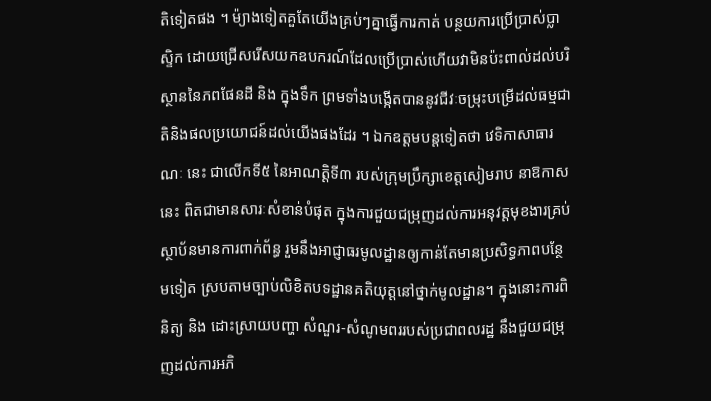តិទៀតផង ។ ម៉្យាងទៀតគួតែយើងគ្រប់ៗគ្នាធ្វើការកាត់ បន្ថយការប្រើប្រាស់ប្លាស្ទិក ដោយជ្រើសរើសយកឧបករណ៍ដែលប្រើប្រាស់ហើយវាមិនប៉ះពាល់ដល់បរិស្ថាននៃភពផែនដី និង ក្នុងទឹក ព្រមទាំងបង្កើតបាននូវជីវៈចម្រុះបម្រើដល់ធម្មជាតិនិងផលប្រយោជន៍ដល់យើងផងដែរ ។ ឯកឧត្តមបន្តទៀតថា វេទិកាសាធារណៈ នេះ ជាលើកទី៥ នៃអាណត្តិទី៣ របស់ក្រុមប្រឹក្សាខេត្តសៀមរាប នាឱកាសនេះ ពិតជាមានសារៈសំខាន់បំផុត ក្នុងការជួយជម្រុញដល់ការអនុវត្តមុខងារគ្រប់ស្ថាប័នមានការពាក់ព័ន្ធ រួមនឹងអាជ្ញាធរមូលដ្ឋានឲ្យកាន់តែមានប្រសិទ្ធភាពបន្ថែមទៀត ស្របតាមច្បាប់លិខិតបទដ្ឋានគតិយុត្តនៅថ្នាក់មូលដ្ឋាន។ ក្នុងនោះការពិនិត្យ និង ដោះស្រាយបញ្ហា សំណួរ-សំណូមពររបស់ប្រជាពលរដ្ឋ នឹងជួយជម្រុញដល់ការអភិ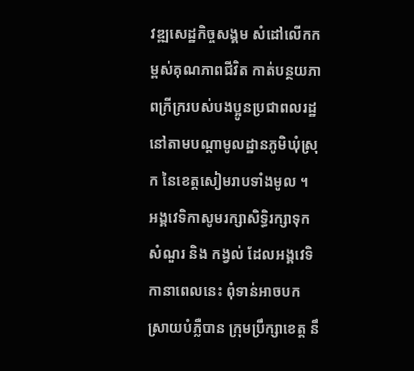វឌ្ឍសេដ្ឋកិច្ចសង្គម សំដៅលើកកម្ពស់គុណភាពជីវិត កាត់បន្ថយភាពក្រីក្ររបស់បងប្អូនប្រជាពលរដ្ឋនៅតាមបណ្ដាមូលដ្ឋានភូមិឃុំស្រុក នៃខេត្តសៀមរាបទាំងមូល ។ អង្គវេទិកាសូមរក្សាសិទ្ធិរក្សាទុកសំណួរ និង កង្វល់ ដែលអង្គវេទិកានាពេលនេះ ពុំទាន់អាចបកស្រាយបំភ្លឺបាន ក្រុមប្រឹក្សាខេត្ត នឹ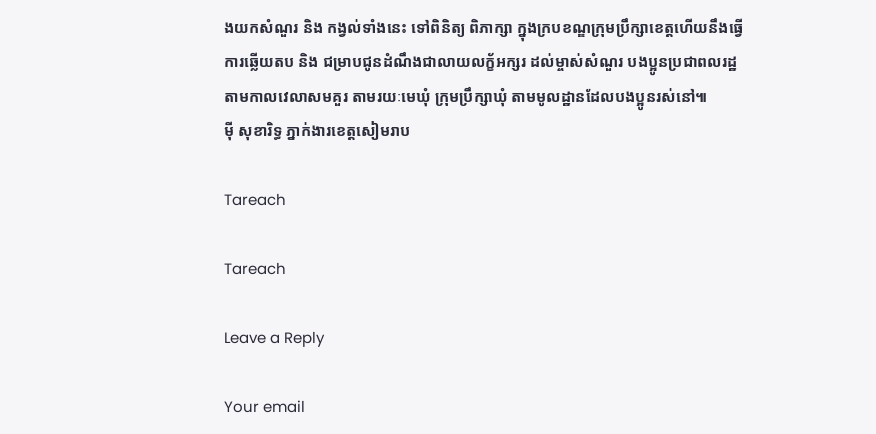ងយកសំណួរ និង កង្វល់ទាំងនេះ ទៅពិនិត្យ ពិភាក្សា ក្នុងក្របខណ្ឌក្រុមប្រឹក្សាខេត្តហើយនឹងធ្វើការឆ្លើយតប និង ជម្រាបជូនដំណឹងជាលាយលក្ខ័អក្សរ ដល់ម្ចាស់សំណួរ បងប្អូនប្រជាពលរដ្ឋ តាមកាលវេលាសមគួរ តាមរយៈមេឃុំ ក្រុមប្រឹក្សាឃុំ តាមមូលដ្ឋានដែលបងប្អូនរស់នៅ៕
ម៉ី សុខារិទ្ធ ភ្នាក់ងារខេត្តសៀមរាប

Tareach

Tareach

Leave a Reply

Your email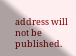address will not be published.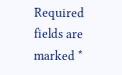Required fields are marked *